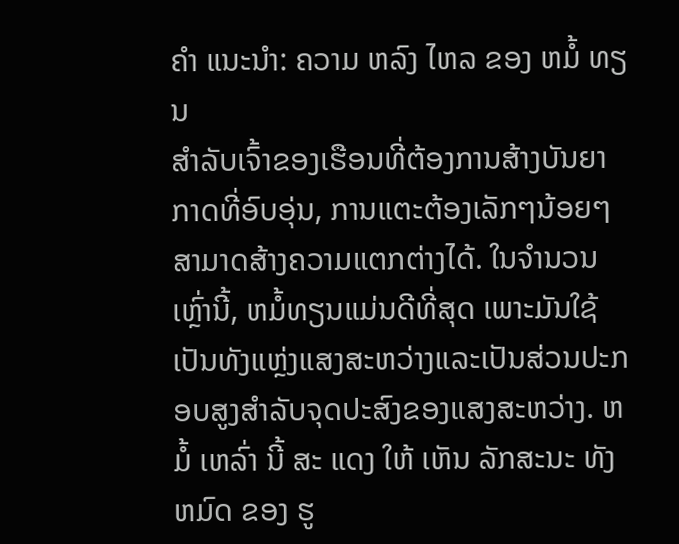ຄໍາ ແນະນໍາ: ຄວາມ ຫລົງ ໄຫລ ຂອງ ຫມໍ້ ທຽນ
ສໍາລັບເຈົ້າຂອງເຮືອນທີ່ຕ້ອງການສ້າງບັນຍາກາດທີ່ອົບອຸ່ນ, ການແຕະຕ້ອງເລັກໆນ້ອຍໆສາມາດສ້າງຄວາມແຕກຕ່າງໄດ້. ໃນຈໍານວນເຫຼົ່ານີ້, ຫມໍ້ທຽນແມ່ນດີທີ່ສຸດ ເພາະມັນໃຊ້ເປັນທັງແຫຼ່ງແສງສະຫວ່າງແລະເປັນສ່ວນປະກອບສູງສໍາລັບຈຸດປະສົງຂອງແສງສະຫວ່າງ. ຫມໍ້ ເຫລົ່າ ນີ້ ສະ ແດງ ໃຫ້ ເຫັນ ລັກສະນະ ທັງ ຫມົດ ຂອງ ຮູ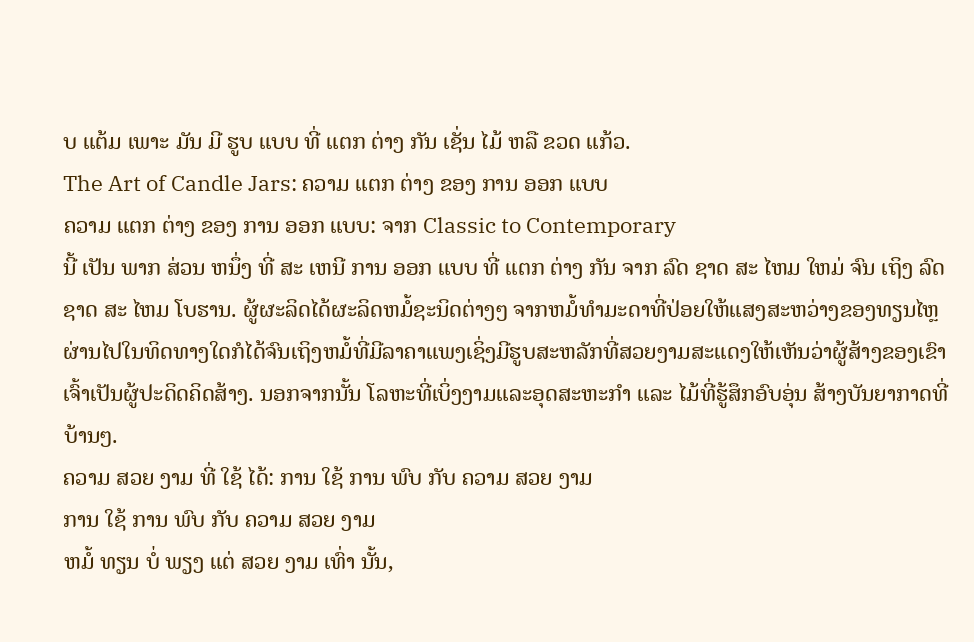ບ ແຕ້ມ ເພາະ ມັນ ມີ ຮູບ ແບບ ທີ່ ແຕກ ຕ່າງ ກັນ ເຊັ່ນ ໄມ້ ຫລື ຂວດ ແກ້ວ.
The Art of Candle Jars: ຄວາມ ແຕກ ຕ່າງ ຂອງ ການ ອອກ ແບບ
ຄວາມ ແຕກ ຕ່າງ ຂອງ ການ ອອກ ແບບ: ຈາກ Classic to Contemporary
ນີ້ ເປັນ ພາກ ສ່ວນ ຫນຶ່ງ ທີ່ ສະ ເຫນີ ການ ອອກ ແບບ ທີ່ ແຕກ ຕ່າງ ກັນ ຈາກ ລົດ ຊາດ ສະ ໄຫມ ໃຫມ່ ຈົນ ເຖິງ ລົດ ຊາດ ສະ ໄຫມ ໂບຮານ. ຜູ້ຜະລິດໄດ້ຜະລິດຫມໍ້ຊະນິດຕ່າງໆ ຈາກຫມໍ້ທໍາມະດາທີ່ປ່ອຍໃຫ້ແສງສະຫວ່າງຂອງທຽນໄຫຼຜ່ານໄປໃນທິດທາງໃດກໍໄດ້ຈົນເຖິງຫມໍ້ທີ່ມີລາຄາແພງເຊິ່ງມີຮູບສະຫລັກທີ່ສວຍງາມສະແດງໃຫ້ເຫັນວ່າຜູ້ສ້າງຂອງເຂົາເຈົ້າເປັນຜູ້ປະດິດຄິດສ້າງ. ນອກຈາກນັ້ນ ໂລຫະທີ່ເບິ່ງງາມແລະອຸດສະຫະກໍາ ແລະ ໄມ້ທີ່ຮູ້ສຶກອົບອຸ່ນ ສ້າງບັນຍາກາດທີ່ບ້ານໆ.
ຄວາມ ສວຍ ງາມ ທີ່ ໃຊ້ ໄດ້: ການ ໃຊ້ ການ ພົບ ກັບ ຄວາມ ສວຍ ງາມ
ການ ໃຊ້ ການ ພົບ ກັບ ຄວາມ ສວຍ ງາມ
ຫມໍ້ ທຽນ ບໍ່ ພຽງ ແຕ່ ສວຍ ງາມ ເທົ່າ ນັ້ນ,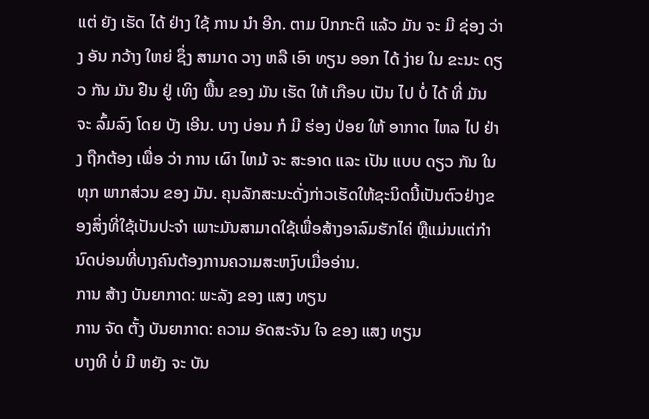ແຕ່ ຍັງ ເຮັດ ໄດ້ ຢ່າງ ໃຊ້ ການ ນໍາ ອີກ. ຕາມ ປົກກະຕິ ແລ້ວ ມັນ ຈະ ມີ ຊ່ອງ ວ່າງ ອັນ ກວ້າງ ໃຫຍ່ ຊຶ່ງ ສາມາດ ວາງ ຫລື ເອົາ ທຽນ ອອກ ໄດ້ ງ່າຍ ໃນ ຂະນະ ດຽວ ກັນ ມັນ ຢືນ ຢູ່ ເທິງ ພື້ນ ຂອງ ມັນ ເຮັດ ໃຫ້ ເກືອບ ເປັນ ໄປ ບໍ່ ໄດ້ ທີ່ ມັນ ຈະ ລົ້ມລົງ ໂດຍ ບັງ ເອີນ. ບາງ ບ່ອນ ກໍ ມີ ຮ່ອງ ປ່ອຍ ໃຫ້ ອາກາດ ໄຫລ ໄປ ຢ່າງ ຖືກຕ້ອງ ເພື່ອ ວ່າ ການ ເຜົາ ໄຫມ້ ຈະ ສະອາດ ແລະ ເປັນ ແບບ ດຽວ ກັນ ໃນ ທຸກ ພາກສ່ວນ ຂອງ ມັນ. ຄຸນລັກສະນະດັ່ງກ່າວເຮັດໃຫ້ຊະນິດນີ້ເປັນຕົວຢ່າງຂອງສິ່ງທີ່ໃຊ້ເປັນປະຈໍາ ເພາະມັນສາມາດໃຊ້ເພື່ອສ້າງອາລົມຮັກໄຄ່ ຫຼືແມ່ນແຕ່ກໍານົດບ່ອນທີ່ບາງຄົນຕ້ອງການຄວາມສະຫງົບເມື່ອອ່ານ.
ການ ສ້າງ ບັນຍາກາດ: ພະລັງ ຂອງ ແສງ ທຽນ
ການ ຈັດ ຕັ້ງ ບັນຍາກາດ: ຄວາມ ອັດສະຈັນ ໃຈ ຂອງ ແສງ ທຽນ
ບາງທີ ບໍ່ ມີ ຫຍັງ ຈະ ບັນ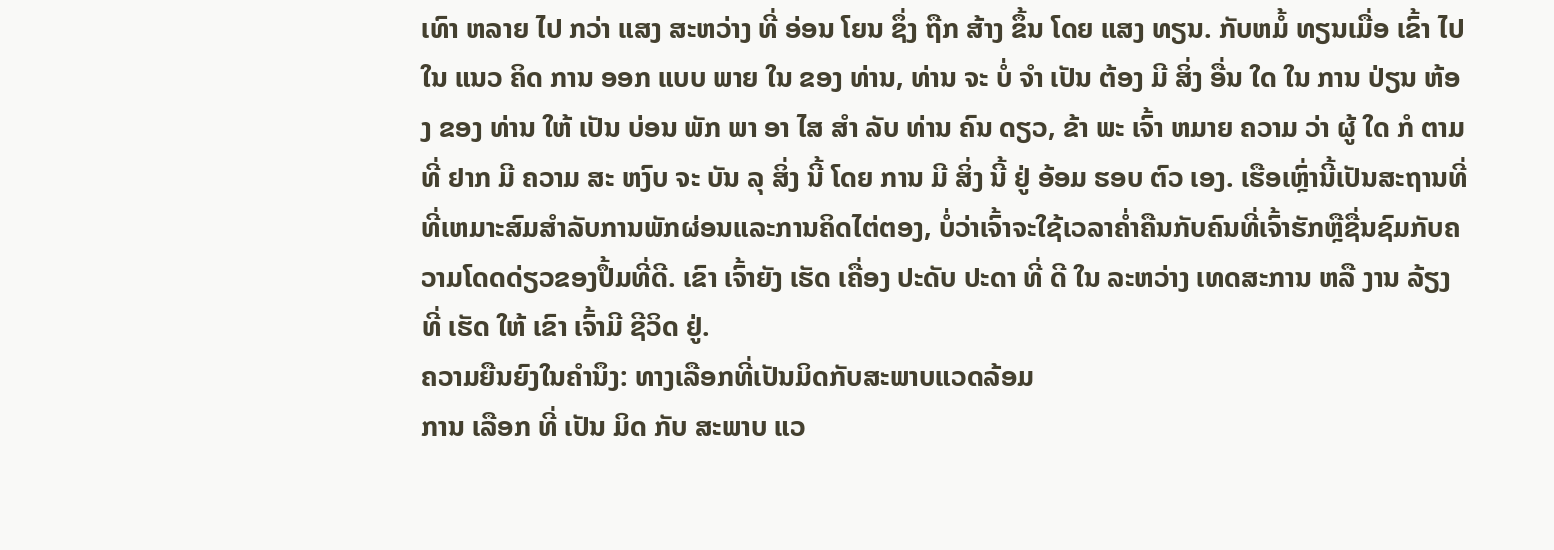ເທົາ ຫລາຍ ໄປ ກວ່າ ແສງ ສະຫວ່າງ ທີ່ ອ່ອນ ໂຍນ ຊຶ່ງ ຖືກ ສ້າງ ຂຶ້ນ ໂດຍ ແສງ ທຽນ. ກັບຫມໍ້ ທຽນເມື່ອ ເຂົ້າ ໄປ ໃນ ແນວ ຄິດ ການ ອອກ ແບບ ພາຍ ໃນ ຂອງ ທ່ານ, ທ່ານ ຈະ ບໍ່ ຈໍາ ເປັນ ຕ້ອງ ມີ ສິ່ງ ອື່ນ ໃດ ໃນ ການ ປ່ຽນ ຫ້ອງ ຂອງ ທ່ານ ໃຫ້ ເປັນ ບ່ອນ ພັກ ພາ ອາ ໄສ ສໍາ ລັບ ທ່ານ ຄົນ ດຽວ, ຂ້າ ພະ ເຈົ້າ ຫມາຍ ຄວາມ ວ່າ ຜູ້ ໃດ ກໍ ຕາມ ທີ່ ຢາກ ມີ ຄວາມ ສະ ຫງົບ ຈະ ບັນ ລຸ ສິ່ງ ນີ້ ໂດຍ ການ ມີ ສິ່ງ ນີ້ ຢູ່ ອ້ອມ ຮອບ ຕົວ ເອງ. ເຮືອເຫຼົ່ານີ້ເປັນສະຖານທີ່ທີ່ເຫມາະສົມສໍາລັບການພັກຜ່ອນແລະການຄິດໄຕ່ຕອງ, ບໍ່ວ່າເຈົ້າຈະໃຊ້ເວລາຄ່ຳຄືນກັບຄົນທີ່ເຈົ້າຮັກຫຼືຊື່ນຊົມກັບຄວາມໂດດດ່ຽວຂອງປຶ້ມທີ່ດີ. ເຂົາ ເຈົ້າຍັງ ເຮັດ ເຄື່ອງ ປະດັບ ປະດາ ທີ່ ດີ ໃນ ລະຫວ່າງ ເທດສະການ ຫລື ງານ ລ້ຽງ ທີ່ ເຮັດ ໃຫ້ ເຂົາ ເຈົ້າມີ ຊີວິດ ຢູ່.
ຄວາມຍືນຍົງໃນຄໍານຶງ: ທາງເລືອກທີ່ເປັນມິດກັບສະພາບແວດລ້ອມ
ການ ເລືອກ ທີ່ ເປັນ ມິດ ກັບ ສະພາບ ແວ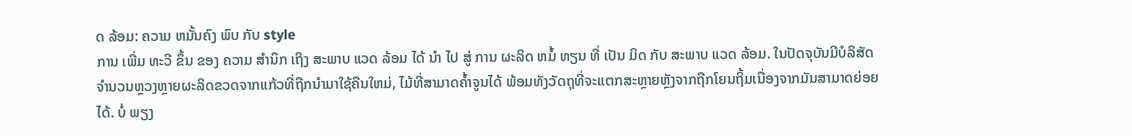ດ ລ້ອມ: ຄວາມ ຫມັ້ນຄົງ ພົບ ກັບ style
ການ ເພີ່ມ ທະວີ ຂຶ້ນ ຂອງ ຄວາມ ສໍານຶກ ເຖິງ ສະພາບ ແວດ ລ້ອມ ໄດ້ ນໍາ ໄປ ສູ່ ການ ຜະລິດ ຫມໍ້ ທຽນ ທີ່ ເປັນ ມິດ ກັບ ສະພາບ ແວດ ລ້ອມ. ໃນປັດຈຸບັນມີບໍລິສັດຈໍານວນຫຼວງຫຼາຍຜະລິດຂວດຈາກແກ້ວທີ່ຖືກນໍາມາໃຊ້ຄືນໃຫມ່, ໄມ້ທີ່ສາມາດຄ້ຳຈູນໄດ້ ພ້ອມທັງວັດຖຸທີ່ຈະແຕກສະຫຼາຍຫຼັງຈາກຖືກໂຍນຖິ້ມເນື່ອງຈາກມັນສາມາດຍ່ອຍໄດ້. ບໍ່ ພຽງ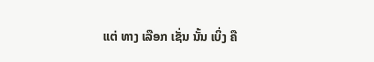ແຕ່ ທາງ ເລືອກ ເຊັ່ນ ນັ້ນ ເບິ່ງ ຄື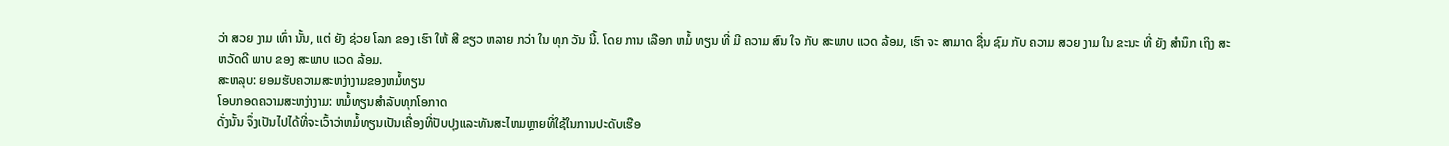ວ່າ ສວຍ ງາມ ເທົ່າ ນັ້ນ, ແຕ່ ຍັງ ຊ່ວຍ ໂລກ ຂອງ ເຮົາ ໃຫ້ ສີ ຂຽວ ຫລາຍ ກວ່າ ໃນ ທຸກ ວັນ ນີ້. ໂດຍ ການ ເລືອກ ຫມໍ້ ທຽນ ທີ່ ມີ ຄວາມ ສົນ ໃຈ ກັບ ສະພາບ ແວດ ລ້ອມ, ເຮົາ ຈະ ສາມາດ ຊື່ນ ຊົມ ກັບ ຄວາມ ສວຍ ງາມ ໃນ ຂະນະ ທີ່ ຍັງ ສໍານຶກ ເຖິງ ສະຫວັດດີ ພາບ ຂອງ ສະພາບ ແວດ ລ້ອມ.
ສະຫລຸບ: ຍອມຮັບຄວາມສະຫງ່າງາມຂອງຫມໍ້ທຽນ
ໂອບກອດຄວາມສະຫງ່າງາມ: ຫມໍ້ທຽນສໍາລັບທຸກໂອກາດ
ດັ່ງນັ້ນ ຈຶ່ງເປັນໄປໄດ້ທີ່ຈະເວົ້າວ່າຫມໍ້ທຽນເປັນເຄື່ອງທີ່ປັບປຸງແລະທັນສະໄຫມຫຼາຍທີ່ໃຊ້ໃນການປະດັບເຮືອ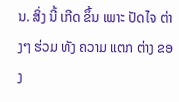ນ. ສິ່ງ ນີ້ ເກີດ ຂຶ້ນ ເພາະ ປັດໄຈ ຕ່າງໆ ຮ່ວມ ທັງ ຄວາມ ແຕກ ຕ່າງ ຂອງ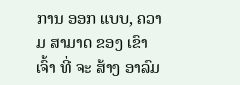ການ ອອກ ແບບ, ຄວາມ ສາມາດ ຂອງ ເຂົາ ເຈົ້າ ທີ່ ຈະ ສ້າງ ອາລົມ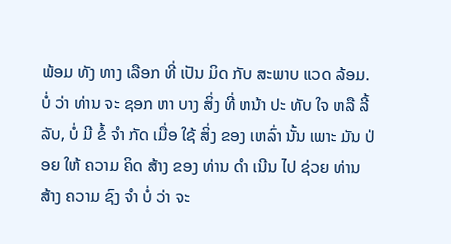ພ້ອມ ທັງ ທາງ ເລືອກ ທີ່ ເປັນ ມິດ ກັບ ສະພາບ ແວດ ລ້ອມ. ບໍ່ ວ່າ ທ່ານ ຈະ ຊອກ ຫາ ບາງ ສິ່ງ ທີ່ ຫນ້າ ປະ ທັບ ໃຈ ຫລື ລີ້ ລັບ, ບໍ່ ມີ ຂໍ້ ຈໍາ ກັດ ເມື່ອ ໃຊ້ ສິ່ງ ຂອງ ເຫລົ່າ ນັ້ນ ເພາະ ມັນ ປ່ອຍ ໃຫ້ ຄວາມ ຄິດ ສ້າງ ຂອງ ທ່ານ ດໍາ ເນີນ ໄປ ຊ່ວຍ ທ່ານ ສ້າງ ຄວາມ ຊົງ ຈໍາ ບໍ່ ວ່າ ຈະ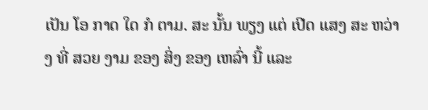ເປັນ ໂອ ກາດ ໃດ ກໍ ຕາມ. ສະ ນັ້ນ ພຽງ ແຕ່ ເປີດ ແສງ ສະ ຫວ່າງ ທີ່ ສວຍ ງາມ ຂອງ ສິ່ງ ຂອງ ເຫລົ່າ ນີ້ ແລະ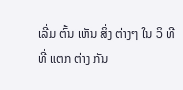ເລີ່ມ ຕົ້ນ ເຫັນ ສິ່ງ ຕ່າງໆ ໃນ ວິ ທີ ທີ່ ແຕກ ຕ່າງ ກັນ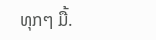ທຸກໆ ມື້.